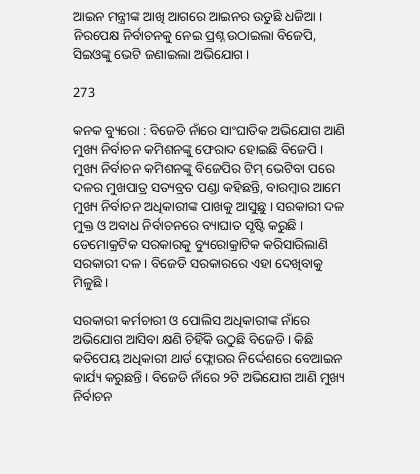ଆଇନ ମନ୍ତ୍ରୀଙ୍କ ଆଖି ଆଗରେ ଆଇନର ଉଡୁଛି ଧଜିଆ । ନିରପେକ୍ଷ ନିର୍ବାଚନକୁ ନେଇ ପ୍ରଶ୍ନ ଉଠାଇଲା ବିଜେପି, ସିଇଓଙ୍କୁ ଭେଟି ଜଣାଇଲା ଅଭିଯୋଗ ।

273

କନକ ବ୍ୟୁରୋ : ବିଜେଡି ନାଁରେ ସାଂଘାତିକ ଅଭିଯୋଗ ଆଣି ମୁଖ୍ୟ ନିର୍ବାଚନ କମିଶନଙ୍କୁ ଫେରାଦ ହୋଇଛି ବିଜେପି । ମୁଖ୍ୟ ନିର୍ବାଚନ କମିଶନଙ୍କୁ ବିଜେପିର ଟିମ୍ ଭେଟିବା ପରେ ଦଳର ମୁଖପାତ୍ର ସତ୍ୟବ୍ରତ ପଣ୍ଡା କହିଛନ୍ତି, ବାରମ୍ବାର ଆମେ ମୁଖ୍ୟ ନିର୍ବାଚନ ଅଧିକାରୀଙ୍କ ପାଖକୁ ଆସୁଛୁ । ସରକାରୀ ଦଳ ମୁକ୍ତ ଓ ଅବାଧ ନିର୍ବାଚନରେ ବ୍ୟାଘାତ ସୃଷ୍ଟି କରୁଛି । ଡେମୋକ୍ରଟିକ ସରକାରକୁ ବ୍ୟୁରୋକ୍ରାଟିକ କରିସାରିଲାଣି ସରକାରୀ ଦଳ । ବିଜେଡି ସରକାରରେ ଏହା ଦେଖିବାକୁ ମିଳୁଛି ।

ସରକାରୀ କର୍ମଚାରୀ ଓ ପୋଲିସ ଅଧିକାରୀଙ୍କ ନାଁରେ ଅଭିଯୋଗ ଆସିବା କ୍ଷଣି ଚିହିଁକି ଉଠୁଛି ବିଜେଡି । କିଛି କତିପେୟ ଅଧିକାରୀ ଥାର୍ଡ ଫ୍ଲୋରର ନିର୍ଦ୍ଦେଶରେ ବେଆଇନ କାର୍ଯ୍ୟ କରୁଛନ୍ତି । ବିଜେଡି ନାଁରେ ୨ଟି ଅଭିଯୋଗ ଆଣି ମୁଖ୍ୟ ନିର୍ବାଚନ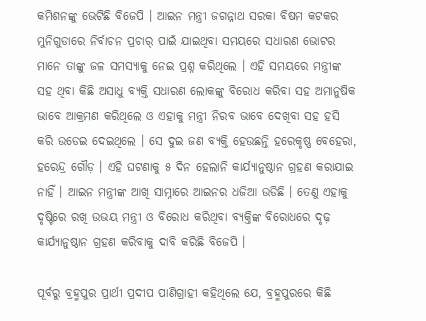କମିଶନଙ୍କୁ ଭେଟିଛି ବିଜେପି । ଆଇନ ମନ୍ତ୍ରୀ ଜଗନ୍ନାଥ ସରକା ବିଷମ କଟକର ମୁନିଗୁଡାରେ ନିର୍ବାଚନ ପ୍ରଚାର୍ ପାଇଁ ଯାଇଥିବା ସମୟରେ ସଧାରଣ ଭୋଟର ମାନେ ତାଙ୍କୁ ଜଳ ସମସ୍ୟାକୁ ନେଇ ପ୍ରଶ୍ନ କରିଥିଲେ । ଏହି ସମୟରେ ମନ୍ତ୍ରୀଙ୍କ ସହ ଥିବା କିଛି ଅସାଧୁ ବ୍ୟକ୍ତି ସଧାରଣ ଲୋକଙ୍କୁ ବିରୋଧ କରିବା ସହ ଅମାନୁଷିକ ଭାବେ ଆକ୍ରମଣ କରିଥିଲେ ଓ ଏହାକୁ ମନ୍ତ୍ରୀ ନିରବ ଭାବେ ଦେଖିବା ସହ ହସି କରି ଉଡେଇ ଦେଇଥିଲେ । ସେ ଦୁଇ ଜଣ ବ୍ୟକ୍ତି ହେଉଛନ୍ତି ହରେକୃଷ୍ଣ ବେହେରା, ହରେନ୍ଦ୍ର ଗୌଡ଼ । ଏହି ଘଟଣାକୁ ୫ ଦିନ ହେଲାନି କାର୍ଯ୍ୟାନୁଷ୍ଠାନ ଗ୍ରହଣ କରାଯାଇ ନାହିଁ । ଆଇନ ମନ୍ତ୍ରୀଙ୍କ ଆଖି ସାମ୍ନାରେ ଆଇନର ଧଜିଆ ଉଡିଛି । ତେଣୁ ଏହାକୁ ଦୃଷ୍ଟିରେ ରଖି ଉଭୟ ମନ୍ତ୍ରୀ ଓ ବିରୋଧ କରିଥିବା ବ୍ୟକ୍ତିଙ୍କ ବିରୋଧରେ ଦୃଢ଼ କାର୍ଯ୍ୟାନୁଷ୍ଠାନ ଗ୍ରହଣ କରିବାକୁ ଦାବି କରିଛି ବିଜେପି ।

ପୂର୍ବରୁ ବ୍ରହ୍ମପୁର ପ୍ରାର୍ଥୀ ପ୍ରଦୀପ ପାଣିଗ୍ରାହୀ କହିଥିଲେ ଯେ, ବ୍ରହ୍ମପୁରରେ କିଛି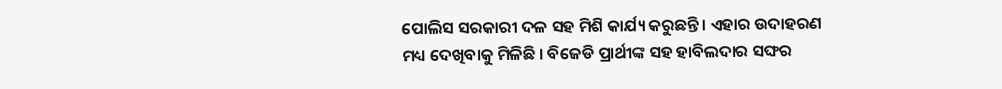ପୋଲିସ ସରକାରୀ ଦଳ ସହ ମିଶି କାର୍ଯ୍ୟ କରୁଛନ୍ତି । ଏହାର ଉଦାହରଣ ମଧ୍ୟ ଦେଖିବାକୁ ମିଳିଛି । ବିଜେଡି ପ୍ରାର୍ଥୀଙ୍କ ସହ ହାବିଲଦାର ସଙ୍ଘର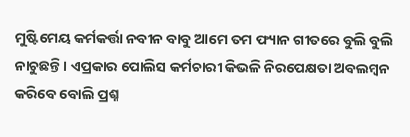ମୁଷ୍ଟିମେୟ କର୍ମକର୍ତ୍ତା ନବୀନ ବାବୁ ଆମେ ତମ ଫ୍ୟାନ ଗୀତରେ ବୁଲି ବୁଲି ନାଚୁଛନ୍ତି । ଏପ୍ରକାର ପୋଲିସ କର୍ମଚାରୀ କିଭଳି ନିରପେକ୍ଷତା ଅବଲମ୍ବନ କରିବେ ବୋଲି ପ୍ରଶ୍ନ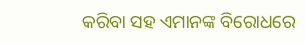କରିବା ସହ ଏମାନଙ୍କ ବିରୋଧରେ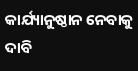କାର୍ଯ୍ୟାନୁଷ୍ଠାନ ନେବାକୁ ଦାବି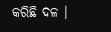କରିଛି ଦଳ ।